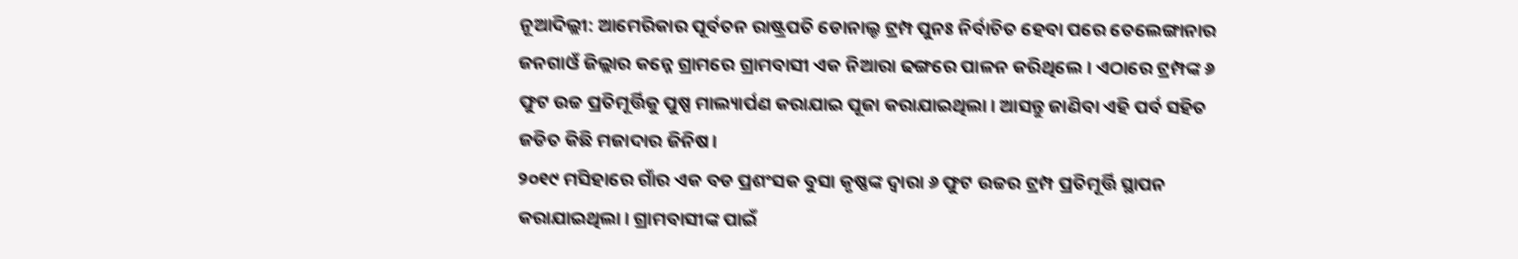ନୂଆଦିଲ୍ଲୀ: ଆମେରିକାର ପୂର୍ବତନ ରାଷ୍ଟ୍ରପତି ଡୋନାଲ୍ଡ ଟ୍ରମ୍ପ ପୁନଃ ନିର୍ବାଚିତ ହେବା ପରେ ତେଲେଙ୍ଗାନାର ଜନଗାଓଁ ଜିଲ୍ଲାର କନ୍ନେ ଗ୍ରାମରେ ଗ୍ରାମବାସୀ ଏକ ନିଆରା ଢଙ୍ଗରେ ପାଳନ କରିଥିଲେ। ଏଠାରେ ଟ୍ରମ୍ପଙ୍କ ୬ ଫୁଟ ଉଚ୍ଚ ପ୍ରତିମୂର୍ତ୍ତିକୁ ପୁଷ୍ପ ମାଲ୍ୟାର୍ପଣ କରାଯାଇ ପୂଜା କରାଯାଇଥିଲା। ଆସନ୍ତୁ ଜାଣିବା ଏହି ପର୍ବ ସହିତ ଜଡିତ କିଛି ମଜାଦାର ଜିନିଷ।
୨୦୧୯ ମସିହାରେ ଗାଁର ଏକ ବଡ ପ୍ରଶଂସକ ବୁସା କୃଷ୍ଣଙ୍କ ଦ୍ଵାରା ୬ ଫୁଟ ଉଚ୍ଚର ଟ୍ରମ୍ପ ପ୍ରତିମୂର୍ତ୍ତି ସ୍ଥାପନ କରାଯାଇଥିଲା। ଗ୍ରାମବାସୀଙ୍କ ପାଇଁ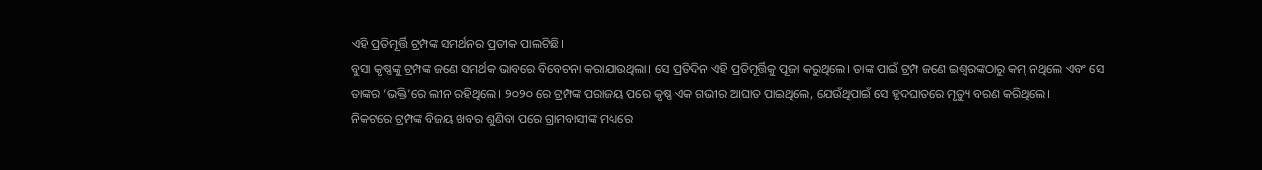ଏହି ପ୍ରତିମୂର୍ତ୍ତି ଟ୍ରମ୍ପଙ୍କ ସମର୍ଥନର ପ୍ରତୀକ ପାଲଟିଛି।
ବୁସା କୃଷ୍ଣଙ୍କୁ ଟ୍ରମ୍ପଙ୍କ ଜଣେ ସମର୍ଥକ ଭାବରେ ବିବେଚନା କରାଯାଉଥିଲା। ସେ ପ୍ରତିଦିନ ଏହି ପ୍ରତିମୂର୍ତ୍ତିକୁ ପୂଜା କରୁଥିଲେ। ତାଙ୍କ ପାଇଁ ଟ୍ରମ୍ପ ଜଣେ ଇଶ୍ୱରଙ୍କଠାରୁ କମ୍ ନଥିଲେ ଏବଂ ସେ ତାଙ୍କର ‘ଭକ୍ତି’ରେ ଲୀନ ରହିଥିଲେ। ୨୦୨୦ ରେ ଟ୍ରମ୍ପଙ୍କ ପରାଜୟ ପରେ କୃଷ୍ଣ ଏକ ଗଭୀର ଆଘାତ ପାଇଥିଲେ, ଯେଉଁଥିପାଇଁ ସେ ହୃଦଘାତରେ ମୃତ୍ୟୁ ବରଣ କରିଥିଲେ।
ନିକଟରେ ଟ୍ରମ୍ପଙ୍କ ବିଜୟ ଖବର ଶୁଣିବା ପରେ ଗ୍ରାମବାସୀଙ୍କ ମଧ୍ୟରେ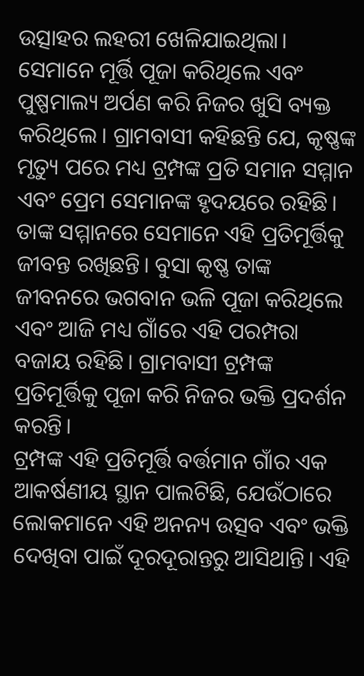ଉତ୍ସାହର ଲହରୀ ଖେଳିଯାଇଥିଲା। ସେମାନେ ମୂର୍ତ୍ତି ପୂଜା କରିଥିଲେ ଏବଂ ପୁଷ୍ପମାଲ୍ୟ ଅର୍ପଣ କରି ନିଜର ଖୁସି ବ୍ୟକ୍ତ କରିଥିଲେ। ଗ୍ରାମବାସୀ କହିଛନ୍ତି ଯେ, କୃଷ୍ଣଙ୍କ ମୃତ୍ୟୁ ପରେ ମଧ୍ୟ ଟ୍ରମ୍ପଙ୍କ ପ୍ରତି ସମାନ ସମ୍ମାନ ଏବଂ ପ୍ରେମ ସେମାନଙ୍କ ହୃଦୟରେ ରହିଛି। ତାଙ୍କ ସମ୍ମାନରେ ସେମାନେ ଏହି ପ୍ରତିମୂର୍ତ୍ତିକୁ ଜୀବନ୍ତ ରଖିଛନ୍ତି। ବୁସା କୃଷ୍ଣ ତାଙ୍କ ଜୀବନରେ ଭଗବାନ ଭଳି ପୂଜା କରିଥିଲେ ଏବଂ ଆଜି ମଧ୍ୟ ଗାଁରେ ଏହି ପରମ୍ପରା ବଜାୟ ରହିଛି। ଗ୍ରାମବାସୀ ଟ୍ରମ୍ପଙ୍କ ପ୍ରତିମୂର୍ତ୍ତିକୁ ପୂଜା କରି ନିଜର ଭକ୍ତି ପ୍ରଦର୍ଶନ କରନ୍ତି।
ଟ୍ରମ୍ପଙ୍କ ଏହି ପ୍ରତିମୂର୍ତ୍ତି ବର୍ତ୍ତମାନ ଗାଁର ଏକ ଆକର୍ଷଣୀୟ ସ୍ଥାନ ପାଲଟିଛି, ଯେଉଁଠାରେ ଲୋକମାନେ ଏହି ଅନନ୍ୟ ଉତ୍ସବ ଏବଂ ଭକ୍ତି ଦେଖିବା ପାଇଁ ଦୂରଦୂରାନ୍ତରୁ ଆସିଥାନ୍ତି। ଏହି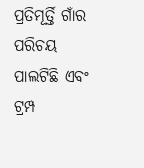ପ୍ରତିମୂର୍ତ୍ତି ଗାଁର ପରିଚୟ ପାଲଟିଛି ଏବଂ ଟ୍ରମ୍ପ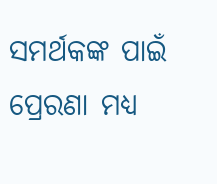ସମର୍ଥକଙ୍କ ପାଇଁ ପ୍ରେରଣା ମଧ୍ୟ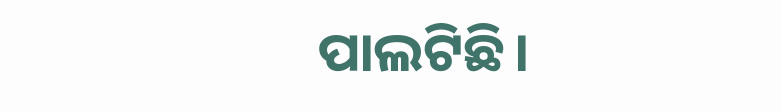ପାଲଟିଛି।